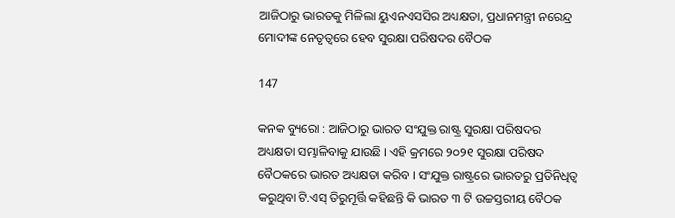ଆଜିଠାରୁ ଭାରତକୁ ମିଳିଲା ୟୁଏନଏସସିର ଅଧ୍ୟକ୍ଷତା, ପ୍ରଧାନମନ୍ତ୍ରୀ ନରେନ୍ଦ୍ର ମୋଦୀଙ୍କ ନେତୃତ୍ୱରେ ହେବ ସୁରକ୍ଷା ପରିଷଦର ବୈଠକ

147

କନକ ବ୍ୟୁରୋ : ଆଜିଠାରୁ ଭାରତ ସଂଯୁକ୍ତ ରାଷ୍ଟ୍ର ସୁରକ୍ଷା ପରିଷଦର ଅଧ୍ୟକ୍ଷତା ସମ୍ଭାଳିବାକୁ ଯାଉଛି । ଏହି କ୍ରମରେ ୨୦୨୧ ସୁରକ୍ଷା ପରିଷଦ ବୈଠକରେ ଭାରତ ଅଧ୍ୟକ୍ଷତା କରିବ । ସଂଯୁକ୍ତ ରାଷ୍ଟ୍ରରେ ଭାରତରୁ ପ୍ରତିନିଧିତ୍ୱ କରୁଥିବା ଟି.ଏସ୍ ତିରୁମୂର୍ତ୍ତି କହିଛନ୍ତି କି ଭାରତ ୩ ଟି ଉଚ୍ଚସ୍ତରୀୟ ବୈଠକ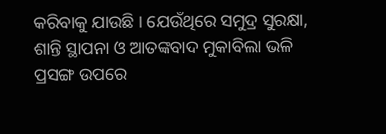କରିବାକୁ ଯାଉଛି । ଯେଉଁଥିରେ ସମୁଦ୍ର ସୁରକ୍ଷା, ଶାନ୍ତି ସ୍ଥାପନା ଓ ଆତଙ୍କବାଦ ମୁକାବିଲା ଭଳି ପ୍ରସଙ୍ଗ ଉପରେ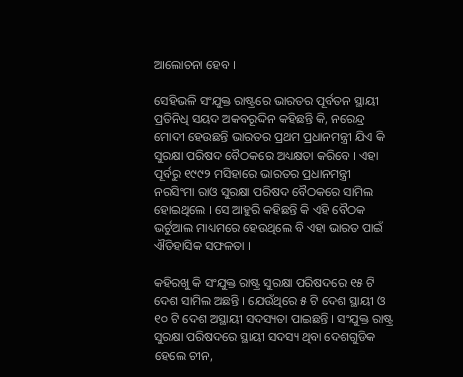ଆଲୋଚନା ହେବ ।

ସେହିଭଳି ସଂଯୁକ୍ତ ରାଷ୍ଟ୍ରରେ ଭାରତର ପୂର୍ବତନ ସ୍ଥାୟୀ ପ୍ରତିନିଧି ସୟଦ ଅକବରୂଦ୍ଦିନ କହିଛନ୍ତି କି, ନରେନ୍ଦ୍ର ମୋଦୀ ହେଉଛନ୍ତି ଭାରତର ପ୍ରଥମ ପ୍ରଧାନମନ୍ତ୍ରୀ ଯିଏ କି ସୁରକ୍ଷା ପରିଷଦ ବୈଠକରେ ଅଧ୍ୟକ୍ଷତା କରିବେ । ଏହା ପୂର୍ବରୁ ୧୯୯୨ ମସିହାରେ ଭାରତର ପ୍ରଧାନମନ୍ତ୍ରୀ ନରସିଂମା ରାଓ ସୁରକ୍ଷା ପରିଷଦ ବୈଠକରେ ସାମିଲ ହୋଇଥିଲେ । ସେ ଆହୁରି କହିଛନ୍ତି କି ଏହି ବୈଠକ ଭର୍ଚୁଆଲ ମାଧ୍ୟମରେ ହେଉଥିଲେ ବି ଏହା ଭାରତ ପାଇଁ ଐତିହାସିକ ସଫଳତା ।

କହିରଖୁ କି ସଂଯୁକ୍ତ ରାଷ୍ଟ୍ର ସୁରକ୍ଷା ପରିଷଦରେ ୧୫ ଟି ଦେଶ ସାମିଲ ଅଛନ୍ତି । ଯେଉଁଥିରେ ୫ ଟି ଦେଶ ସ୍ଥାୟୀ ଓ ୧୦ ଟି ଦେଶ ଅସ୍ଥାୟୀ ସଦସ୍ୟତା ପାଇଛନ୍ତି । ସଂଯୁକ୍ତ ରାଷ୍ଟ୍ର ସୁରକ୍ଷା ପରିଷଦରେ ସ୍ଥାୟୀ ସଦସ୍ୟ ଥିବା ଦେଶଗୁଡିକ ହେଲେ ଚୀନ,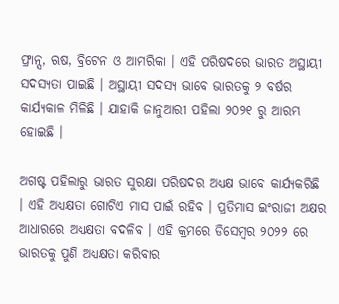ଫ୍ରାନ୍ସ, ଋଷ, ବ୍ରିଟେନ ଓ ଆମରିକା । ଏହି ପରିଷଦରେ ଭାରତ ଅସ୍ଥାୟୀ ସଦସ୍ୟତା ପାଇଛି । ଅସ୍ଥାୟୀ ସଦସ୍ୟ ଭାବେ ଭାରତକୁ ୨ ବର୍ଷର କାର୍ଯ୍ୟକାଳ ମିଳିଛି । ଯାହାକି ଜାନୁଆରୀ ପହିଲା ୨୦୨୧ ରୁ ଆରମ୍ଭ ହୋଇଛି ।

ଅଗଷ୍ଟ ପହିଲାରୁ ଭାରତ ସୁରକ୍ଷା ପରିଷଦର ଅଧ୍ୟକ୍ଷ ଭାବେ କାର୍ଯ୍ୟକରିଛି । ଏହି ଅଧ୍ୟକ୍ଷତା ଗୋଟିଏ ମାସ ପାଇଁ ରହିବ । ପ୍ରତିମାସ ଇଂରାଜୀ ଅକ୍ଷର ଆଧାରରେ ଅଧ୍ୟକ୍ଷତା ବଦଳିବ । ଏହି କ୍ରମରେ ଡିସେମ୍ବର ୨୦୨୨ ରେ ଭାରତକୁ ପୁଣି ଅଧ୍ୟକ୍ଷତା କରିବାର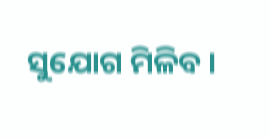ସୁଯୋଗ ମିଳିବ ।